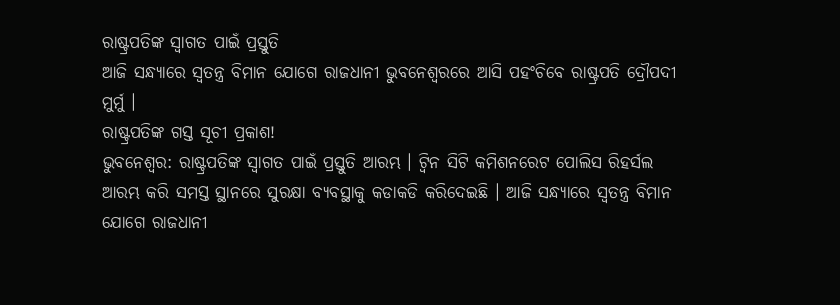ରାଷ୍ଟ୍ରପତିଙ୍କ ସ୍ୱାଗତ ପାଇଁ ପ୍ରସ୍ତୁତି
ଆଜି ସନ୍ଧ୍ୟାରେ ସ୍ୱତନ୍ତ୍ର ବିମାନ ଯୋଗେ ରାଜଧାନୀ ଭୁବନେଶ୍ୱରରେ ଆସି ପହଂଚିବେ ରାଷ୍ଟ୍ରପତି ଦ୍ରୌପଦୀ ମୁର୍ମୁ ।
ରାଷ୍ଟ୍ରପତିଙ୍କ ଗସ୍ତ ସୂଚୀ ପ୍ରକାଶ!
ଭୁବନେଶ୍ୱର: ରାଷ୍ଟ୍ରପତିଙ୍କ ସ୍ୱାଗତ ପାଇଁ ପ୍ରସ୍ତୁତି ଆରମ୍ଭ । ଟ୍ୱିନ ସିଟି କମିଶନରେଟ ପୋଲିସ ରିହର୍ସଲ ଆରମ୍ଭ କରି ସମସ୍ତ ସ୍ଥାନରେ ସୁରକ୍ଷା ବ୍ୟବସ୍ଥାକୁ କଡାକଡି କରିଦେଇଛି । ଆଜି ସନ୍ଧ୍ୟାରେ ସ୍ୱତନ୍ତ୍ର ବିମାନ ଯୋଗେ ରାଜଧାନୀ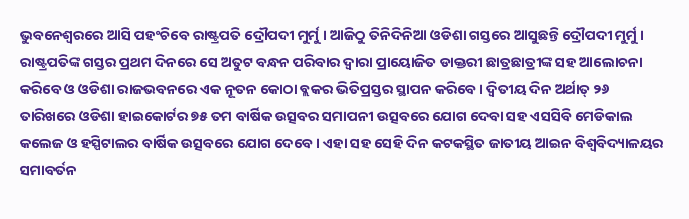ଭୁବନେଶ୍ୱରରେ ଆସି ପହଂଚିବେ ରାଷ୍ଟ୍ରପତି ଦ୍ରୌପଦୀ ମୁର୍ମୁ । ଆଜିଠୁ ତିନିଦିନିଆ ଓଡିଶା ଗସ୍ତରେ ଆସୁଛନ୍ତି ଦ୍ରୌପଦୀ ମୁର୍ମୁ । ରାଷ୍ଟ୍ରପତିଙ୍କ ଗସ୍ତର ପ୍ରଥମ ଦିନରେ ସେ ଅତୁଟ ବନ୍ଧନ ପରିବାର ଦ୍ୱାରା ପ୍ରାୟୋଜିତ ଡାକ୍ତରୀ ଛାତ୍ରଛାତ୍ରୀଙ୍କ ସହ ଆଲୋଚନା କରିବେ ଓ ଓଡିଶା ରାଜଭବନରେ ଏକ ନୂତନ କୋଠା ବ୍ଲକର ଭିତିପ୍ରସ୍ତର ସ୍ଥାପନ କରିବେ । ଦ୍ୱିତୀୟ ଦିନ ଅର୍ଥାତ୍ ୨୬ ତାରିଖରେ ଓଡିଶା ହାଇକୋର୍ଟର ୭୫ ତମ ବାର୍ଷିକ ଉତ୍ସବର ସମାପନୀ ଉତ୍ସବରେ ଯୋଗ ଦେବା ସହ ଏସସିବି ମେଡିକାଲ କଲେଜ ଓ ହସ୍ପିଟାଲର ବାର୍ଷିକ ଉତ୍ସବରେ ଯୋଗ ଦେବେ । ଏହା ସହ ସେହି ଦିନ କଟକସ୍ଥିତ ଜାତୀୟ ଆଇନ ବିଶ୍ୱବିଦ୍ୟାଳୟର ସମାବର୍ତନ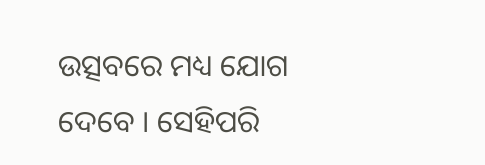ଉତ୍ସବରେ ମଧ୍ୟ ଯୋଗ ଦେବେ । ସେହିପରି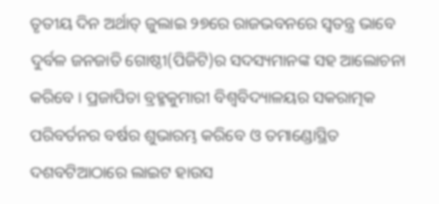ତୃତୀୟ ଦିନ ଅର୍ଥାତ୍ ଜୁଲାଇ ୨୭ରେ ରାଜଭବନରେ ସ୍ୱତନ୍ତ୍ର ଭାବେ ଦୁର୍ବଳ ଜନଜାତି ଗୋଷ୍ଠୀ(ପିଜିଟି)ର ସଦସ୍ୟମାନଙ୍କ ସହ ଆଲୋଚନା କରିବେ । ପ୍ରଜାପିତା ବ୍ରହ୍ମକୁମାରୀ ବିଶ୍ୱବିଦ୍ୟାଳୟର ସକରାତ୍ମକ ପରିବର୍ତନର ବର୍ଷର ଶୁଭାରମ୍ଭ କରିବେ ଓ ତମାଣ୍ଡୋସ୍ଥିତ ଦଶବଟିଆଠାରେ ଲାଇଟ ହାଉସ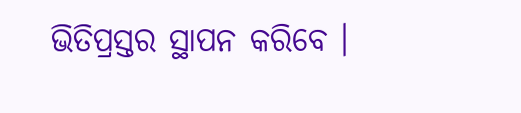ଭିତିପ୍ରସ୍ତର ସ୍ଥାପନ କରିବେ ।